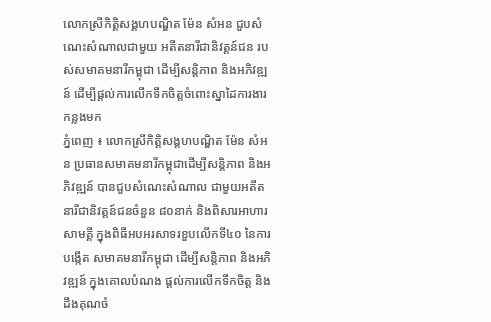លោកស្រីកិត្តិសង្គហបណ្ឌិត ម៉ែន សំអន ជួបសំណេះសំណាលជាមួយ អតីតនារីជានិវត្តន៍ជន របស់សមាគមនារីកម្ពុជា ដើម្បីសន្តិភាព និងអភិវឌ្ឍន៍ ដើម្បីផ្ដល់ការលើកទឹកចិត្ដចំពោះស្នាដៃការងារកន្លងមក
ភ្នំពេញ ៖ លោកស្រីកិត្តិសង្គហបណ្ឌិត ម៉ែន សំអន ប្រធានសមាគមនារីកម្ពុជាដើម្បីសន្តិភាព និងអភិវឌ្ឍន៍ បានជួបសំណេះសំណាល ជាមួយអតីតនារីជានិវត្តន៍ជនចំនួន ៨០នាក់ និងពិសារអាហារសាមគ្គី ក្នុងពិធីអបអរសាទរខួបលើកទី៤០ នៃការបង្កើត សមាគមនារីកម្ពុជា ដើម្បីសន្តិភាព និងអភិវឌ្ឍន៍ ក្នុងគោលបំណង ផ្ដល់ការលើកទឹកចិត្ដ និងដឹងគុណចំ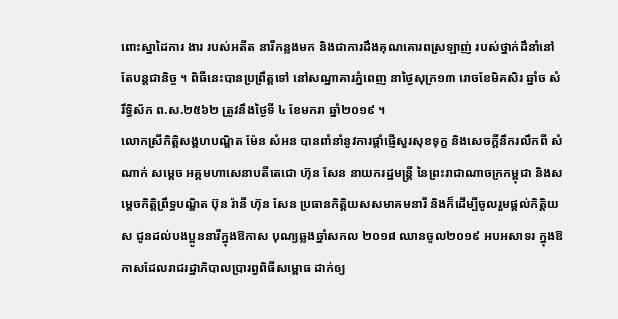ពោះស្នាដៃការ ងារ របស់អតីត នារីកន្លងមក និងជាការដឹងគុណគោរពស្រឡាញ់ របស់ថ្នាក់ដឹនាំនៅតែបន្ដជានិច្ច ។ ពិធីនេះបានប្រព្រឹត្ដទៅ នៅសណ្ឋាគារភ្នំពេញ នាថ្ងៃសុក្រ១៣ រោចខែមិគសិរ ឆ្នាំច សំរឹទ្ធិស័ក ព.ស.២៥៦២ ត្រូវនឹងថ្ងៃទី ៤ ខែមករា ឆ្នាំ២០១៩ ។
លោកស្រីកិត្តិសង្គហបណ្ឌិត ម៉ែន សំអន បានពាំនាំនូវការផ្តាំផ្ញើសួរសុខទុក្ខ និងសេចក្តីនឹករលឹកពី សំណាក់ សម្តេច អគ្គមហាសេនាបតីតេជោ ហ៊ុន សែន នាយករដ្ឋមន្រ្តី នៃព្រះរាជាណាចក្រកម្ពុជា និងសម្តេចកិត្តិព្រឹទ្ធបណ្ឌិត ប៊ុន រ៉ានី ហ៊ុន សែន ប្រធានកិត្តិយសសមាគមនារី និងក៏ដើម្បីចូលរួមផ្ដល់កិត្ដិយស ជូនដល់បងប្អូននារីក្នុងឱកាស បុណ្យឆ្លងឆ្នាំសកល ២០១៨ ឈានចូល២០១៩ អបអសាទរ ក្នុងឱកាសដែលរាជរដ្ឋាភិបាលប្រារព្វពិធីសម្ពោធ ដាក់ឲ្យ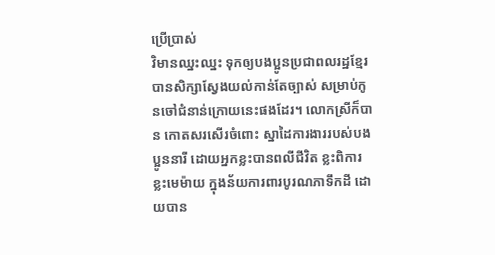ប្រើប្រាស់
វិមានឈ្នះឈ្នះ ទុកឲ្យបងប្អូនប្រជាពលរដ្ឋខ្មែរបានសិក្សាស្វែងយល់កាន់តែច្បាស់ សម្រាប់កូនចៅជំនាន់ក្រោយនេះផងដែរ។ លោកស្រីក៏បាន កោតសរសើរចំពោះ ស្នាដៃការងាររបស់បងប្អូននារី ដោយអ្នកខ្លះបានពលីជីវិត ខ្លះពិការ ខ្លះមេម៉ាយ ក្នុងន័យការពារបូរណភាទឹកដី ដោយបាន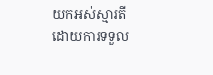យកអស់ស្មារតីដោយការទទួល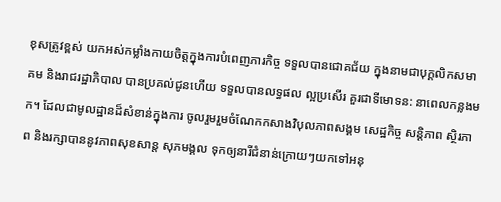ខុសត្រូវខ្ពស់ យកអស់កម្លាំងកាយចិត្តក្នុងការបំពេញភារកិច្ច ទទួលបានជោគជ័យ ក្នុងនាមជាបុក្គលិកសមាគម និងរាជរដ្ឋាភិបាល បានប្រគល់ជូនហើយ ទទួលបានលទ្ធផល ល្អប្រសើរ គួរជាទីមោទន: នាពេលកន្លងមក។ ដែលជាមូលដ្ឋានដ៏សំខាន់ក្នុងការ ចូលរួមរួមចំណែកកសាងវិបុលភាពសង្គម សេដ្ឋកិច្ច សន្តិភាព ស្ថិរភាព និងរក្សាបាននូវភាពសុខសាន្ត សុភមង្គល ទុកឲ្យនារីជំនាន់ក្រោយៗយកទៅអនុ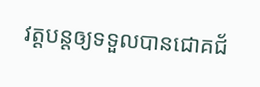វត្ដបន្ដឲ្យទទួលបានជោគជ័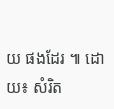យ ផងដែរ ៕ ដោយ៖ សំរិត